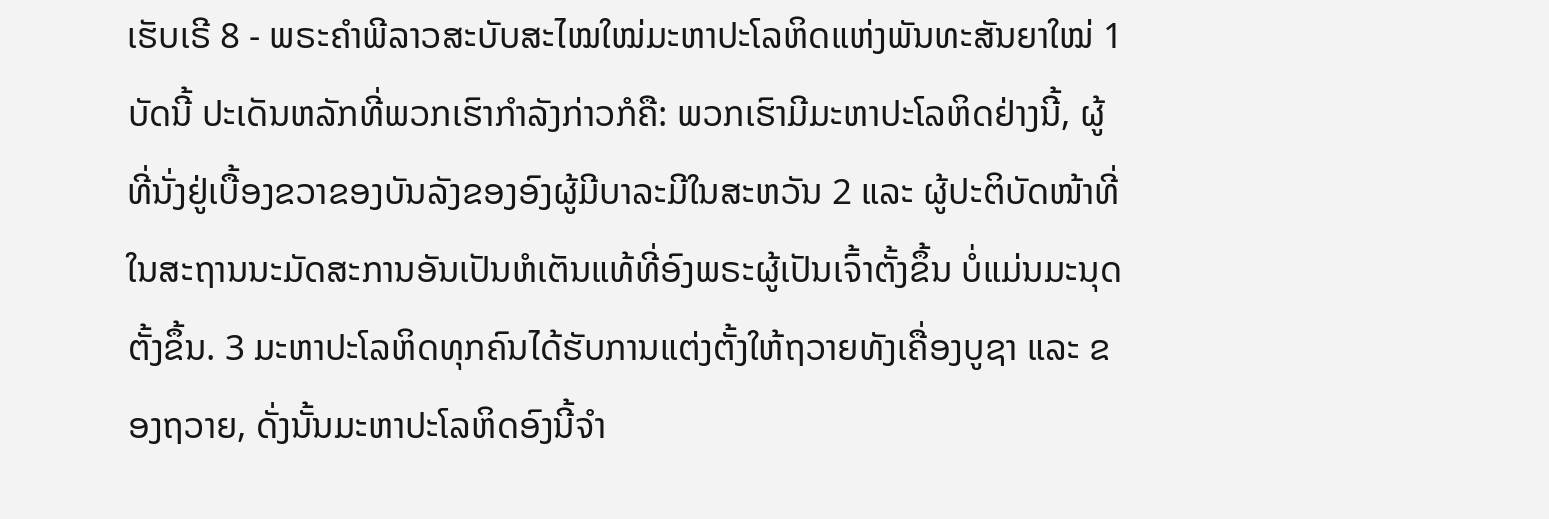ເຮັບເຣີ 8 - ພຣະຄຳພີລາວສະບັບສະໄໝໃໝ່ມະຫາປະໂລຫິດແຫ່ງພັນທະສັນຍາໃໝ່ 1 ບັດນີ້ ປະເດັນຫລັກທີ່ພວກເຮົາກຳລັງກ່າວກໍຄື: ພວກເຮົາມີມະຫາປະໂລຫິດຢ່າງນີ້, ຜູ້ທີ່ນັ່ງຢູ່ເບື້ອງຂວາຂອງບັນລັງຂອງອົງຜູ້ມີບາລະມີໃນສະຫວັນ 2 ແລະ ຜູ້ປະຕິບັດໜ້າທີ່ໃນສະຖານນະມັດສະການອັນເປັນຫໍເຕັນແທ້ທີ່ອົງພຣະຜູ້ເປັນເຈົ້າຕັ້ງຂຶ້ນ ບໍ່ແມ່ນມະນຸດຕັ້ງຂຶ້ນ. 3 ມະຫາປະໂລຫິດທຸກຄົນໄດ້ຮັບການແຕ່ງຕັ້ງໃຫ້ຖວາຍທັງເຄື່ອງບູຊາ ແລະ ຂອງຖວາຍ, ດັ່ງນັ້ນມະຫາປະໂລຫິດອົງນີ້ຈຳ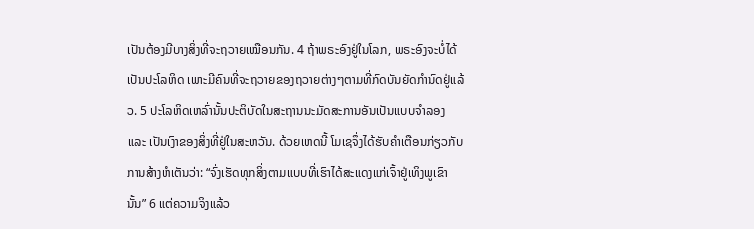ເປັນຕ້ອງມີບາງສິ່ງທີ່ຈະຖວາຍເໝືອນກັນ. 4 ຖ້າພຣະອົງຢູ່ໃນໂລກ, ພຣະອົງຈະບໍ່ໄດ້ເປັນປະໂລຫິດ ເພາະມີຄົນທີ່ຈະຖວາຍຂອງຖວາຍຕ່າງໆຕາມທີ່ກົດບັນຍັດກຳນົດຢູ່ແລ້ວ. 5 ປະໂລຫິດເຫລົ່ານັ້ນປະຕິບັດໃນສະຖານນະມັດສະການອັນເປັນແບບຈຳລອງ ແລະ ເປັນເງົາຂອງສິ່ງທີ່ຢູ່ໃນສະຫວັນ. ດ້ວຍເຫດນີ້ ໂມເຊຈຶ່ງໄດ້ຮັບຄຳເຕືອນກ່ຽວກັບການສ້າງຫໍເຕັນວ່າ: “ຈົ່ງເຮັດທຸກສິ່ງຕາມແບບທີ່ເຮົາໄດ້ສະແດງແກ່ເຈົ້າຢູ່ເທິງພູເຂົານັ້ນ” 6 ແຕ່ຄວາມຈິງແລ້ວ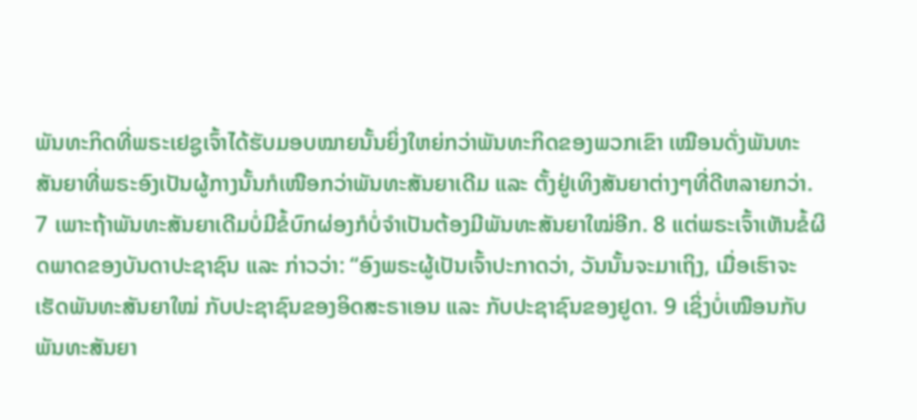ພັນທະກິດທີ່ພຣະເຢຊູເຈົ້າໄດ້ຮັບມອບໝາຍນັ້ນຍິ່ງໃຫຍ່ກວ່າພັນທະກິດຂອງພວກເຂົາ ເໝືອນດັ່ງພັນທະສັນຍາທີ່ພຣະອົງເປັນຜູ້ກາງນັ້ນກໍເໜືອກວ່າພັນທະສັນຍາເດີມ ແລະ ຕັ້ງຢູ່ເທິງສັນຍາຕ່າງໆທີ່ດີຫລາຍກວ່າ. 7 ເພາະຖ້າພັນທະສັນຍາເດີມບໍ່ມີຂໍ້ບົກຜ່ອງກໍບໍ່ຈຳເປັນຕ້ອງມີພັນທະສັນຍາໃໝ່ອີກ. 8 ແຕ່ພຣະເຈົ້າເຫັນຂໍ້ຜິດພາດຂອງບັນດາປະຊາຊົນ ແລະ ກ່າວວ່າ: “ອົງພຣະຜູ້ເປັນເຈົ້າປະກາດວ່າ, ວັນນັ້ນຈະມາເຖິງ, ເມື່ອເຮົາຈະເຮັດພັນທະສັນຍາໃໝ່ ກັບປະຊາຊົນຂອງອິດສະຣາເອນ ແລະ ກັບປະຊາຊົນຂອງຢູດາ. 9 ເຊິ່ງບໍ່ເໝືອນກັບພັນທະສັນຍາ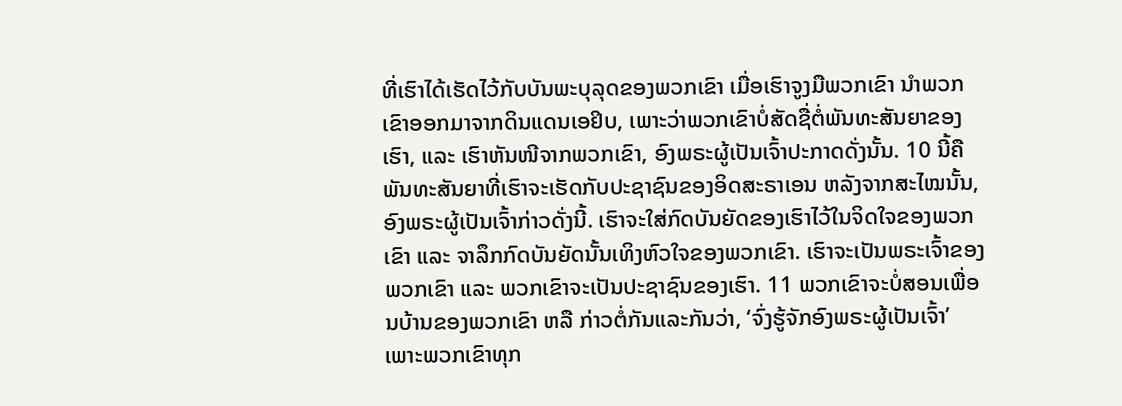ທີ່ເຮົາໄດ້ເຮັດໄວ້ກັບບັນພະບຸລຸດຂອງພວກເຂົາ ເມື່ອເຮົາຈູງມືພວກເຂົາ ນຳພວກເຂົາອອກມາຈາກດິນແດນເອຢິບ, ເພາະວ່າພວກເຂົາບໍ່ສັດຊື່ຕໍ່ພັນທະສັນຍາຂອງເຮົາ, ແລະ ເຮົາຫັນໜີຈາກພວກເຂົາ, ອົງພຣະຜູ້ເປັນເຈົ້າປະກາດດັ່ງນັ້ນ. 10 ນີ້ຄືພັນທະສັນຍາທີ່ເຮົາຈະເຮັດກັບປະຊາຊົນຂອງອິດສະຣາເອນ ຫລັງຈາກສະໄໝນັ້ນ, ອົງພຣະຜູ້ເປັນເຈົ້າກ່າວດັ່ງນີ້. ເຮົາຈະໃສ່ກົດບັນຍັດຂອງເຮົາໄວ້ໃນຈິດໃຈຂອງພວກເຂົາ ແລະ ຈາລຶກກົດບັນຍັດນັ້ນເທິງຫົວໃຈຂອງພວກເຂົາ. ເຮົາຈະເປັນພຣະເຈົ້າຂອງພວກເຂົາ ແລະ ພວກເຂົາຈະເປັນປະຊາຊົນຂອງເຮົາ. 11 ພວກເຂົາຈະບໍ່ສອນເພື່ອນບ້ານຂອງພວກເຂົາ ຫລື ກ່າວຕໍ່ກັນແລະກັນວ່າ, ‘ຈົ່ງຮູ້ຈັກອົງພຣະຜູ້ເປັນເຈົ້າ’ ເພາະພວກເຂົາທຸກ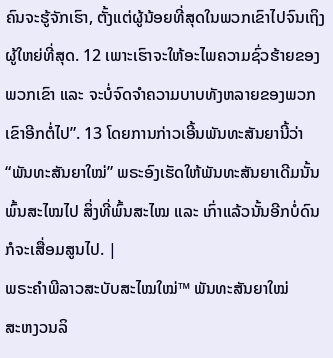ຄົນຈະຮູ້ຈັກເຮົາ, ຕັ້ງແຕ່ຜູ້ນ້ອຍທີ່ສຸດໃນພວກເຂົາໄປຈົນເຖິງຜູ້ໃຫຍ່ທີ່ສຸດ. 12 ເພາະເຮົາຈະໃຫ້ອະໄພຄວາມຊົ່ວຮ້າຍຂອງພວກເຂົາ ແລະ ຈະບໍ່ຈົດຈຳຄວາມບາບທັງຫລາຍຂອງພວກເຂົາອີກຕໍ່ໄປ”. 13 ໂດຍການກ່າວເອີ້ນພັນທະສັນຍານີ້ວ່າ “ພັນທະສັນຍາໃໝ່” ພຣະອົງເຮັດໃຫ້ພັນທະສັນຍາເດີມນັ້ນພົ້ນສະໄໝໄປ ສິ່ງທີ່ພົ້ນສະໄໝ ແລະ ເກົ່າແລ້ວນັ້ນອີກບໍ່ດົນກໍຈະເສື່ອມສູນໄປ. |
ພຣະຄຳພີລາວສະບັບສະໄໝໃໝ່™ ພັນທະສັນຍາໃໝ່
ສະຫງວນລິ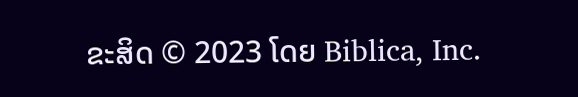ຂະສິດ © 2023 ໂດຍ Biblica, Inc.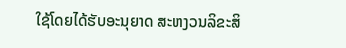ໃຊ້ໂດຍໄດ້ຮັບອະນຸຍາດ ສະຫງວນລິຂະສິ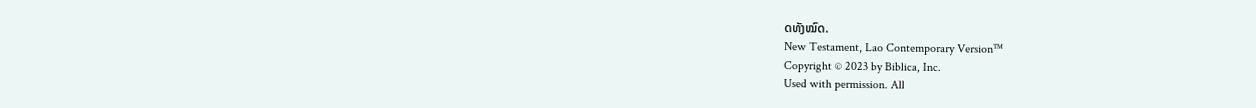ດທັງໝົດ.
New Testament, Lao Contemporary Version™
Copyright © 2023 by Biblica, Inc.
Used with permission. All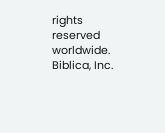rights reserved worldwide.
Biblica, Inc.